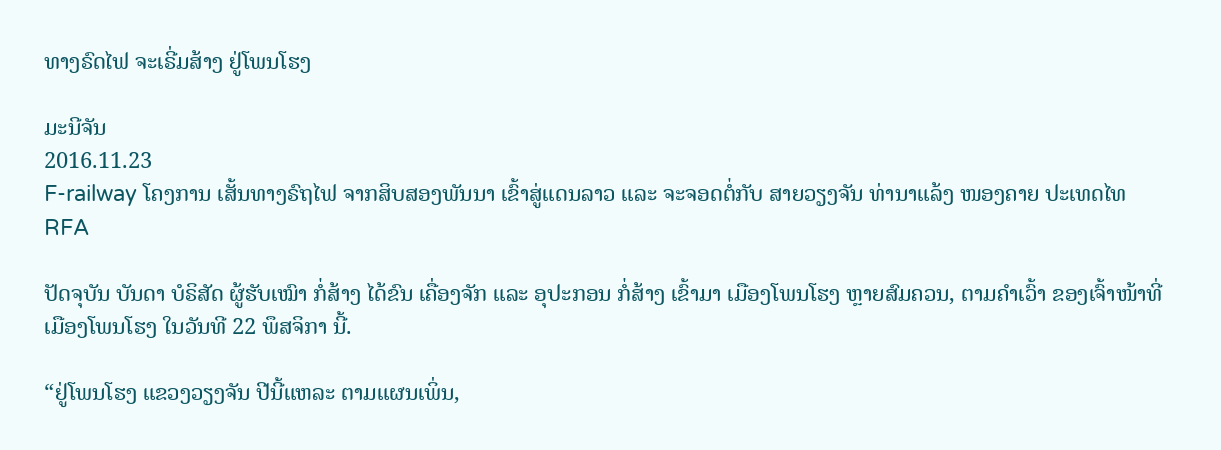ທາງຣົດໄຟ ຈະເຣີ່ມສ້າງ ຢູ່ໂພນໂຮງ

ມະນີຈັນ
2016.11.23
F-railway ໂຄງການ ເສັ້ນທາງຣົຖໄຟ ຈາກສິບສອງພັນນາ ເຂົ້າສູ່ແດນລາວ ແລະ ຈະຈອດຕໍ່ກັບ ສາຍວຽງຈັນ ທ່ານາແລ້ງ ໜອງຄາຍ ປະເທດໄທ
RFA

ປັດຈຸບັນ ບັນດາ ບໍຣິສັດ ຜູ້ຮັບເໝົາ ກໍ່ສ້າງ ໄດ້ຂົນ ເຄື່ອງຈັກ ແລະ ອຸປະກອນ ກໍ່ສ້າງ ເຂົ້າມາ ເມືອງໂພນໂຮງ ຫຼາຍສົມຄວນ, ຕາມຄໍາເວົ້າ ຂອງເຈົ້າໜ້າທີ່ ເມືອງໂພນໂຮງ ໃນວັນທີ 22 ພຶສຈິກາ ນີ້.

“ຢູ່ໂພນໂຮງ ແຂວງວຽງຈັນ ປີນີ້ແຫລະ ຕາມແຜນເພິ່ນ,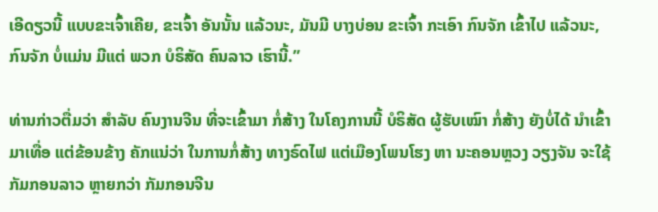ເອີດຽວນີ້ ແບບຂະເຈົ້າເຄີຍ, ຂະເຈົ້າ ອັນນັ້ນ ແລ້ວນະ, ມັນມີ ບາງບ່ອນ ຂະເຈົ້າ ກະເອົາ ກົນຈັກ ເຂົ້າໄປ ແລ້ວນະ, ກົນຈັກ ບໍ່ແມ່ນ ມີແຕ່ ພວກ ບໍຣິສັດ ຄົນລາວ ເຮົານີ້.”

ທ່ານກ່າວຕື່ມວ່າ ສໍາລັບ ຄົນງານຈີນ ທີ່ຈະເຂົ້າມາ ກໍ່ສ້າງ ໃນໂຄງການນີ້ ບໍຣິສັດ ຜູ້ຮັບເໝົາ ກໍ່ສ້າງ ຍັງບໍ່ໄດ້ ນໍາເຂົ້າມາເທື່ອ ແຕ່ຂ້ອນຂ້າງ ຄັກແນ່ວ່າ ໃນການກໍ່ສ້າງ ທາງຣົດໄຟ ແຕ່ເມືອງໂພນໂຮງ ຫາ ນະຄອນຫຼວງ ວຽງຈັນ ຈະໃຊ້ ກັມກອນລາວ ຫຼາຍກວ່າ ກັມກອນຈີນ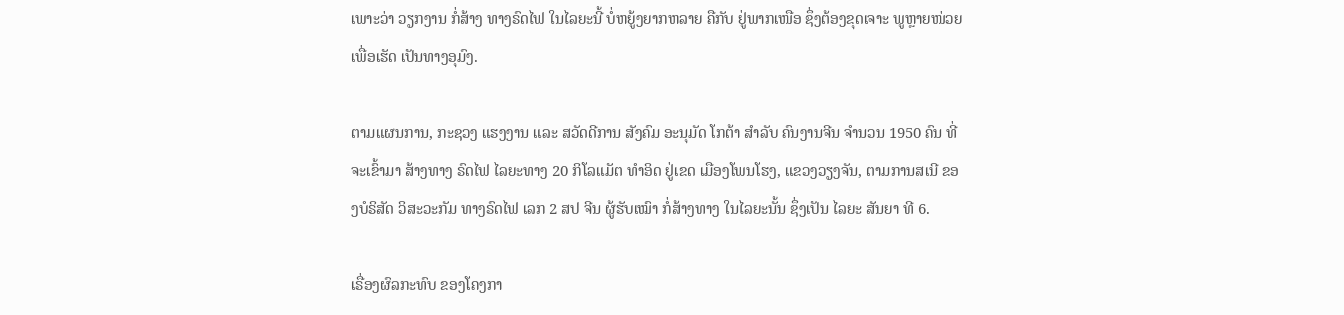ເພາະວ່າ ວຽກງານ ກໍ່ສ້າງ ທາງຣົດໄຟ ໃນໄລຍະນີ້ ບໍ່ຫຍູ້ງຍາກຫລາຍ ຄືກັບ ຢູ່ພາກເໜືອ ຊຶ່ງຕ້ອງຂຸດເຈາະ ພູຫຼາຍໜ່ວຍ ເພື່ອເຮັດ ເປັນທາງອຸມົງ.

ຕາມແຜນການ, ກະຊວງ ແຮງງານ ແລະ ສວັດດີການ ສັງຄົມ ອະນຸມັດ ໂກຕ້າ ສໍາລັບ ຄົນງານຈີນ ຈໍານວນ 1950 ຄົນ ທີ່ຈະເຂົ້າມາ ສ້າງທາງ ຣົດໄຟ ໄລຍະທາງ 20 ກິໂລແມັຕ ທໍາອິດ ຢູ່ເຂດ ເມືອງໂພນໂຮງ, ແຂວງວຽງຈັນ, ຕາມການສເນີ ຂອງບໍຣິສັດ ວິສະວະກັມ ທາງຣົດໄຟ ເລກ 2 ສປ ຈີນ ຜູ້ຮັບເໝົາ ກໍ່ສ້າງທາງ ໃນໄລຍະນັ້ນ ຊຶ່ງເປັນ ໄລຍະ ສັນຍາ ທີ 6.

ເຣື່ອງຜົລກະທົບ ຂອງໂຄງກາ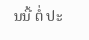ນນີ້ ຕໍ່ ປະ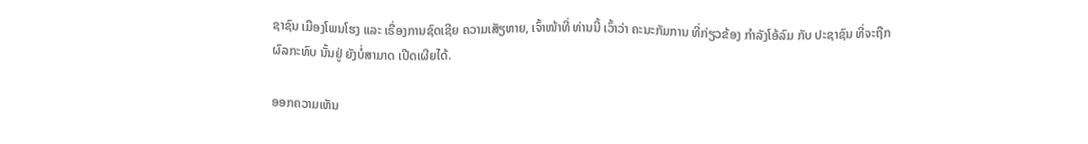ຊາຊົນ ເມືອງໂພນໂຮງ ແລະ ເຣື່ອງການຊົດເຊີຍ ຄວາມເສັຽຫາຍ, ເຈົ້າໜ້າທີ່ ທ່ານນີ້ ເວົ້າວ່າ ຄະນະກັມການ ທີ່ກ່ຽວຂ້ອງ ກໍາລັງໂອ້ລົມ ກັບ ປະຊາຊົນ ທີ່ຈະຖືກ ຜົລກະທົບ ນັ້ນຢູ່ ຍັງບໍ່ສາມາດ ເປີດເຜີຍໄດ້.

ອອກຄວາມເຫັນ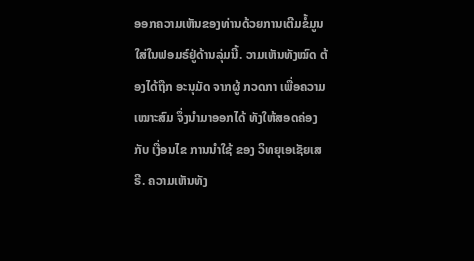ອອກຄວາມເຫັນຂອງທ່ານດ້ວຍການເຕີມຂໍ້ມູນໃສ່ໃນຟອມຣ໌ຢູ່ດ້ານລຸ່ມນີ້. ວາມເຫັນທັງໝົດ ຕ້ອງໄດ້ຖືກ ອະນຸມັດ ຈາກຜູ້ ກວດກາ ເພື່ອຄວາມເໝາະສົມ ຈຶ່ງນໍາມາອອກໄດ້ ທັງໃຫ້ສອດຄ່ອງ ກັບ ເງື່ອນໄຂ ການນຳໃຊ້ ຂອງ ວິທຍຸເອເຊັຍເສຣີ. ຄວາມເຫັນທັງ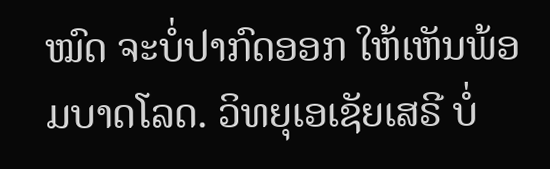ໝົດ ຈະບໍ່ປາກົດອອກ ໃຫ້ເຫັນພ້ອມບາດໂລດ. ວິທຍຸເອເຊັຍເສຣີ ບໍ່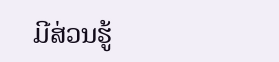ມີສ່ວນຮູ້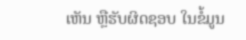ເຫັນ ຫຼືຮັບຜິດຊອບ ໃນຂໍ້ມູນ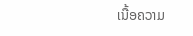ເນື້ອຄວາມ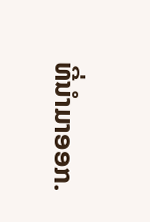ທີ່ນໍາມາອອກ.